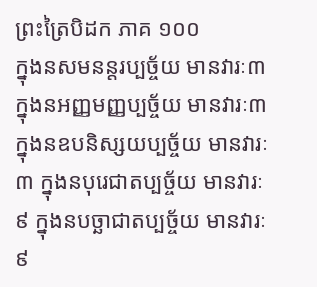ព្រះត្រៃបិដក ភាគ ១០០
ក្នុងនសមនន្តរប្បច្ច័យ មានវារៈ៣ ក្នុងនអញ្ញមញ្ញប្បច្ច័យ មានវារៈ៣ ក្នុងនឧបនិស្សយប្បច្ច័យ មានវារៈ៣ ក្នុងនបុរេជាតប្បច្ច័យ មានវារៈ៩ ក្នុងនបច្ឆាជាតប្បច្ច័យ មានវារៈ៩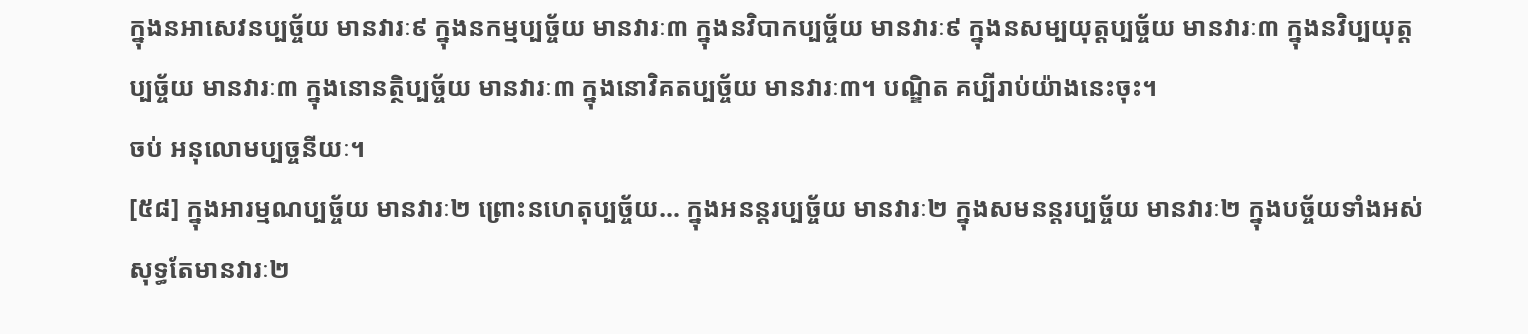ក្នុងនអាសេវនប្បច្ច័យ មានវារៈ៩ ក្នុងនកម្មប្បច្ច័យ មានវារៈ៣ ក្នុងនវិបាកប្បច្ច័យ មានវារៈ៩ ក្នុងនសម្បយុត្តប្បច្ច័យ មានវារៈ៣ ក្នុងនវិប្បយុត្តប្បច្ច័យ មានវារៈ៣ ក្នុងនោនត្ថិប្បច្ច័យ មានវារៈ៣ ក្នុងនោវិគតប្បច្ច័យ មានវារៈ៣។ បណ្ឌិត គប្បីរាប់យ៉ាងនេះចុះ។
ចប់ អនុលោមប្បច្ចនីយៈ។
[៥៨] ក្នុងអារម្មណប្បច្ច័យ មានវារៈ២ ព្រោះនហេតុប្បច្ច័យ… ក្នុងអនន្តរប្បច្ច័យ មានវារៈ២ ក្នុងសមនន្តរប្បច្ច័យ មានវារៈ២ ក្នុងបច្ច័យទាំងអស់ សុទ្ធតែមានវារៈ២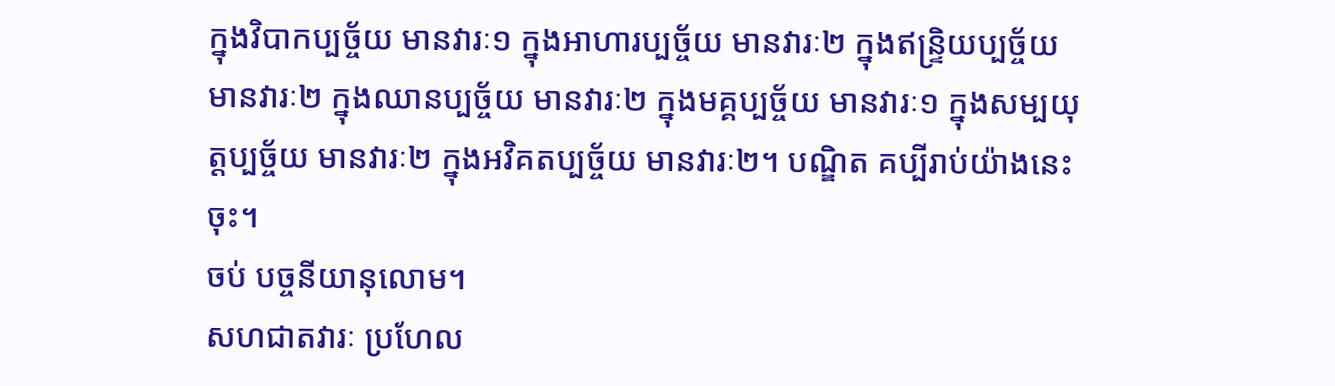ក្នុងវិបាកប្បច្ច័យ មានវារៈ១ ក្នុងអាហារប្បច្ច័យ មានវារៈ២ ក្នុងឥន្រ្ទិយប្បច្ច័យ មានវារៈ២ ក្នុងឈានប្បច្ច័យ មានវារៈ២ ក្នុងមគ្គប្បច្ច័យ មានវារៈ១ ក្នុងសម្បយុត្តប្បច្ច័យ មានវារៈ២ ក្នុងអវិគតប្បច្ច័យ មានវារៈ២។ បណ្ឌិត គប្បីរាប់យ៉ាងនេះចុះ។
ចប់ បច្ចនីយានុលោម។
សហជាតវារៈ ប្រហែល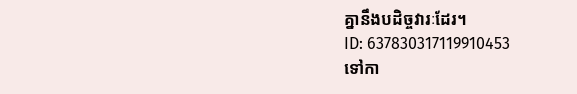គ្នានឹងបដិច្ចវារៈដែរ។
ID: 637830317119910453
ទៅកា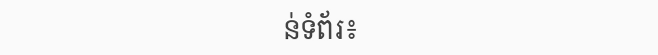ន់ទំព័រ៖